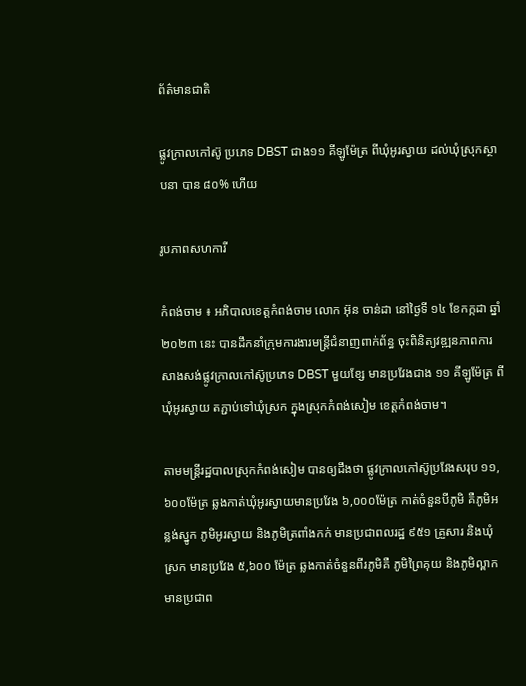ព័ត៌មានជាតិ

ផ្លូវក្រាលកៅស៊ូ ប្រភេទ DBST ជាង១១ គីឡូម៉ែត្រ ពីឃុំអូរស្វាយ ដល់ឃុំស្រុកស្ថាបនា បាន ៨០% ហើយ

រូបភាពសហការី

កំពង់ចាម ៖ អភិបាលខេត្តកំពង់ចាម លោក អ៊ុន ចាន់ដា នៅថ្ងៃទី ១៤ ខែកក្កដា ឆ្នាំ ២០២៣ នេះ បានដឹកនាំក្រុមការងារមន្ត្រីជំនាញពាក់ព័ន្ធ ចុះពិនិត្យវឌ្ឍនភាពការសាងសង់ផ្លូវក្រាលកៅស៊ូប្រភេទ DBST មួយខ្សែ មានប្រវែងជាង ១១ គីឡូម៉ែត្រ ពីឃុំអូរស្វាយ តភ្ជាប់ទៅឃុំស្រក ក្នុងស្រុកកំពង់សៀម ខេត្តកំពង់ចាម។

តាមមន្ត្រីរដ្ឋបាលស្រុកកំពង់សៀម បានឲ្យដឹងថា ផ្លូវក្រាលកៅស៊ូប្រវែងសរុប ១១,៦០០ម៉ែត្រ ឆ្លងកាត់ឃុំអូរស្វាយមានប្រវែង ៦,០០០ម៉ែត្រ កាត់ចំនួនបីភូមិ គឺភូមិអន្លង់ស្នូក ភូមិអូរស្វាយ និងភូមិត្រពាំងកក់ មានប្រជាពលរដ្ឋ ៩៥១ គ្រួសារ និងឃុំស្រក មានប្រវែង ៥,៦០០ ម៉ែត្រ ឆ្លងកាត់ចំនួនពីរភូមិគឺ ភូមិព្រៃគុយ និងភូមិល្ពាក មានប្រជាព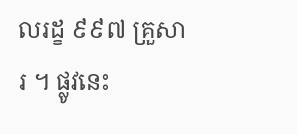លរដ្ខ ៩៩៧ គ្រួសារ ។ ផ្លូវនេះ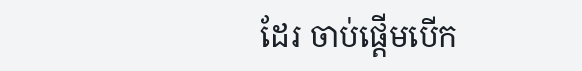ដែរ ចាប់ផ្តើមបើក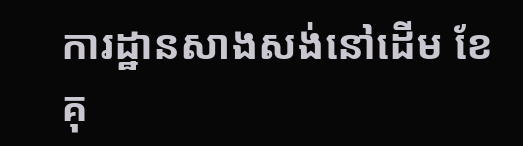ការដ្ឋានសាងសង់នៅដើម ខែគុ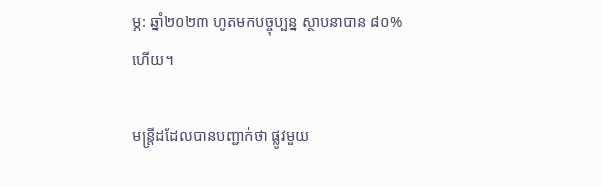ម្ភ: ឆ្នាំ២០២៣ ហូតមកបច្ចុប្បន្ន ស្ថាបនាបាន ៨០% ហើយ។

មន្ត្រីដដែលបានបញ្ជាក់ថា ផ្លូវមួយ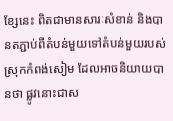ខ្សែនេះ ពិតជាមានសារៈសំខាន់ និងបានតភ្ជាប់ពីតំបន់មួយទៅតំបន់មួយរបស់ស្រុកកំពង់សៀម ដែលអាចនិយាយបានថា ផ្លូវនោះជាស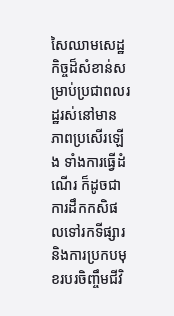សៃឈាមសេដ្ឋកិច្ចដ៏សំខាន់សម្រាប់ប្រជាពលរដ្ឋរស់នៅមានភាពប្រសើរឡើង ទាំងការធ្វើដំណើរ ក៏ដូចជាការដឹកកសិផលទៅរកទីផ្សារ និងការប្រកបមុខរបរចិញ្ចឹមជីវិ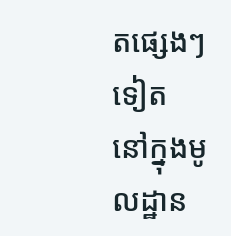តផ្សេងៗទៀត នៅក្នុងមូលដ្ឋាន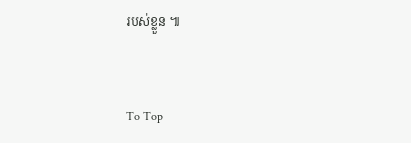របស់ខ្លួន ៕


To Top